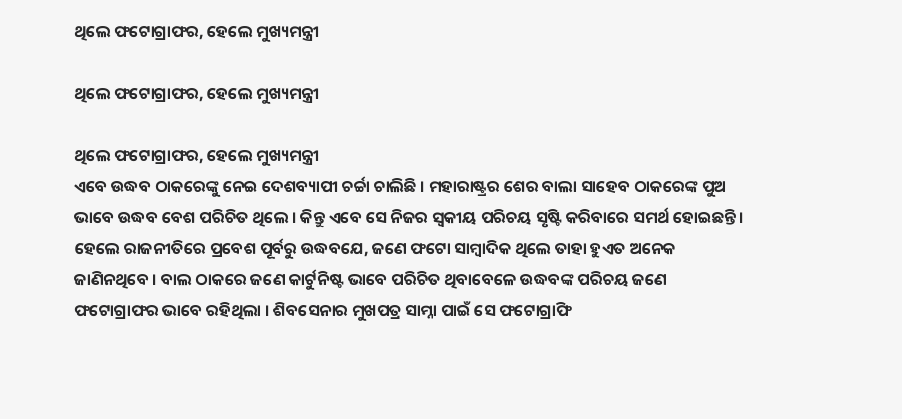ଥିଲେ ଫଟୋଗ୍ରାଫର, ହେଲେ ମୁଖ୍ୟମନ୍ତ୍ରୀ

ଥିଲେ ଫଟୋଗ୍ରାଫର, ହେଲେ ମୁଖ୍ୟମନ୍ତ୍ରୀ

ଥିଲେ ଫଟୋଗ୍ରାଫର, ହେଲେ ମୁଖ୍ୟମନ୍ତ୍ରୀ
ଏବେ ଉଦ୍ଧବ ଠାକରେଙ୍କୁ ନେଇ ଦେଶବ୍ୟାପୀ ଚର୍ଚ୍ଚା ଚାଲିଛି । ମହାରାଷ୍ଟ୍ରର ଶେର ବାଲା ସାହେବ ଠାକରେଙ୍କ ପୁଅ ଭାବେ ଉଦ୍ଧବ ବେଶ ପରିଚିତ ଥିଲେ । କିନ୍ତୁ ଏବେ ସେ ନିଜର ସ୍ୱକୀୟ ପରିଚୟ ସୃଷ୍ଟି କରିବାରେ ସମର୍ଥ ହୋଇଛନ୍ତି । ହେଲେ ରାଜନୀତିରେ ପ୍ରବେଶ ପୂର୍ବରୁ ଉଦ୍ଧବଯେ, ଜଣେ ଫଟୋ ସାମ୍ବାଦିକ ଥିଲେ ତାହା ହୁଏତ ଅନେକ ଜାଣିନଥିବେ । ବାଲ ଠାକରେ ଜଣେ କାର୍ଟୁନିଷ୍ଟ ଭାବେ ପରିଚିତ ଥିବାବେଳେ ଉଦ୍ଧବଙ୍କ ପରିଚୟ ଜଣେ ଫଟୋଗ୍ରାଫର ଭାବେ ରହିଥିଲା । ଶିବସେନାର ମୁଖପତ୍ର ସାମ୍ନା ପାଇଁ ସେ ଫଟୋଗ୍ରାଫି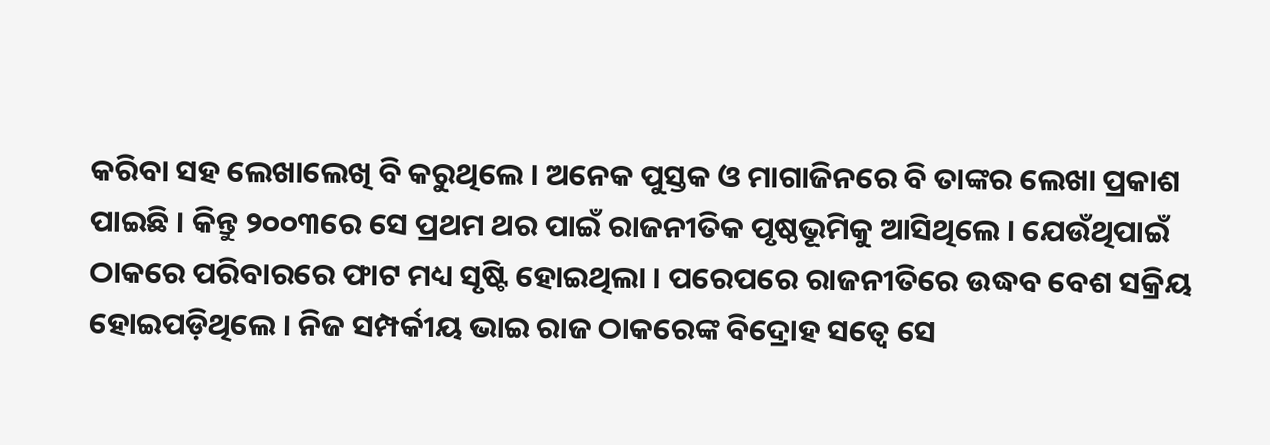କରିବା ସହ ଲେଖାଲେଖି ବି କରୁଥିଲେ । ଅନେକ ପୁସ୍ତକ ଓ ମାଗାଜିନରେ ବି ତାଙ୍କର ଲେଖା ପ୍ରକାଶ ପାଇଛି । କିନ୍ତୁ ୨୦୦୩ରେ ସେ ପ୍ରଥମ ଥର ପାଇଁ ରାଜନୀତିକ ପୃଷ୍ଠଭୂମିକୁ ଆସିଥିଲେ । ଯେଉଁଥିପାଇଁ ଠାକରେ ପରିବାରରେ ଫାଟ ମଧ୍ୟ ସୃଷ୍ଟି ହୋଇଥିଲା । ପରେପରେ ରାଜନୀତିରେ ଉଦ୍ଧବ ବେଶ ସକ୍ରିୟ ହୋଇପଡ଼ିଥିଲେ । ନିଜ ସମ୍ପର୍କୀୟ ଭାଇ ରାଜ ଠାକରେଙ୍କ ବିଦ୍ରୋହ ସତ୍ୱେ ସେ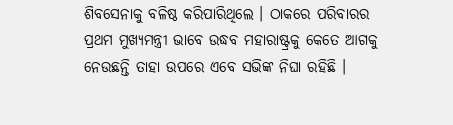ଶିବସେନାକୁ ବଳିଷ୍ଠ କରିପାରିଥିଲେ । ଠାକରେ ପରିବାରର ପ୍ରଥମ ମୁଖ୍ୟମନ୍ତ୍ରୀ ଭାବେ ଉଦ୍ଧବ ମହାରାଷ୍ଟ୍ରକୁ କେତେ ଆଗକୁ ନେଉଛନ୍ତି ତାହା ଉପରେ ଏବେ ସଭିଙ୍କ ନିଘା ରହିଛି ।